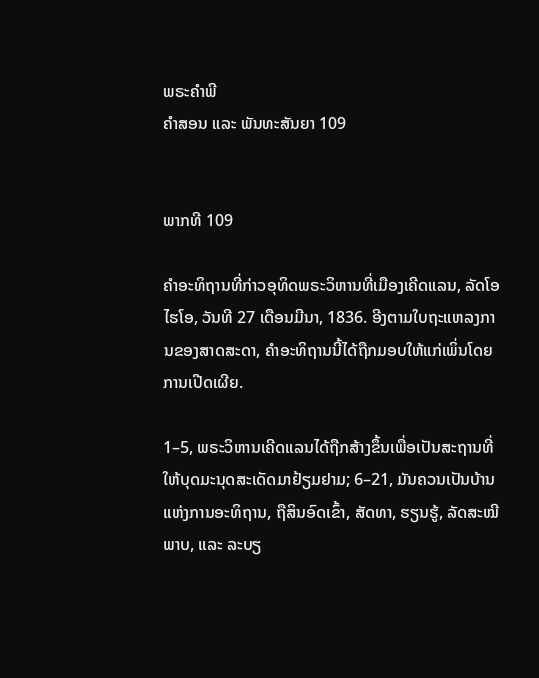ພຣະຄຳພີ
ຄຳສອນ ແລະ ພັນທະສັນຍາ 109


ພາກທີ 109

ຄຳອະທິຖານທີ່ກ່າວອຸທິດພຣະວິຫານທີ່ເມືອງເຄີດແລນ, ລັດໂອໄຮໂອ, ວັນທີ 27 ເດືອນມີນາ, 1836. ອີງຕາມໃບຖະແຫລງການຂອງສາດສະດາ, ຄຳອະທິຖານນີ້ໄດ້ຖືກມອບໃຫ້ແກ່ເພິ່ນໂດຍການເປີດເຜີຍ.

1–5, ພຣະວິຫານເຄີດແລນໄດ້ຖືກສ້າງຂຶ້ນເພື່ອເປັນສະຖານທີ່ໃຫ້ບຸດມະນຸດສະເດັດມາຢ້ຽມຢາມ; 6–21, ມັນຄວນເປັນບ້ານແຫ່ງການອະທິຖານ, ຖືສິນອົດເຂົ້າ, ສັດທາ, ຮຽນຮູ້, ລັດສະໝີພາບ, ແລະ ລະບຽ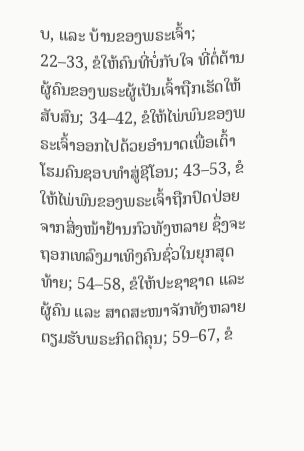ບ, ແລະ ບ້ານຂອງພຣະເຈົ້າ; 22–33, ຂໍໃຫ້ຄົນທີ່ບໍ່ກັບໃຈ ທີ່ຕໍ່ຕ້ານຜູ້ຄົນຂອງພຣະຜູ້ເປັນເຈົ້າຖືກເຮັດໃຫ້ສັບສົນ; 34–42, ຂໍໃຫ້ໄພ່ພົນຂອງພຣະເຈົ້າອອກໄປດ້ວຍອຳນາດເພື່ອເຕົ້າໂຮມຄົນຊອບທຳສູ່ຊີໂອນ; 43–53, ຂໍໃຫ້ໄພ່ພົນຂອງພຣະເຈົ້າຖືກປົດປ່ອຍຈາກສິ່ງໜ້າຢ້ານກົວທັງຫລາຍ ຊຶ່ງຈະຖອກເທລົງມາເທິງຄົນຊົ່ວໃນຍຸກສຸດທ້າຍ; 54–58, ຂໍໃຫ້ປະຊາຊາດ ແລະ ຜູ້ຄົນ ແລະ ສາດສະໜາຈັກທັງຫລາຍຕຽມຮັບພຣະກິດຕິຄຸນ; 59–67, ຂໍ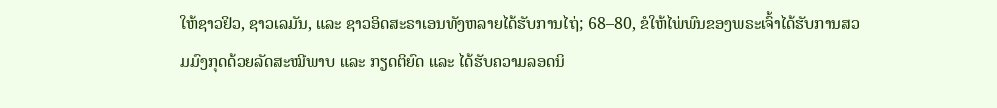ໃຫ້ຊາວຢິວ, ຊາວເລມັນ, ແລະ ຊາວອິດສະຣາເອນທັງຫລາຍໄດ້ຮັບການໄຖ່; 68–80, ຂໍໃຫ້ໄພ່ພົນຂອງພຣະເຈົ້າໄດ້ຮັບການສວມມົງກຸດດ້ວຍລັດສະໝີພາບ ແລະ ກຽດຕິຍົດ ແລະ ໄດ້ຮັບຄວາມລອດນິ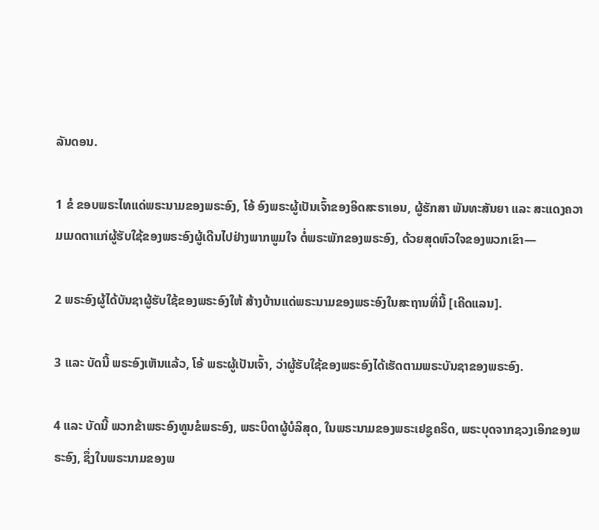ລັນດອນ.

1 ຂໍ ຂອບພຣະໄທແດ່ພຣະນາມຂອງພຣະອົງ, ໂອ້ ອົງພຣະຜູ້ເປັນເຈົ້າຂອງອິດສະຣາເອນ, ຜູ້ຮັກສາ ພັນທະສັນຍາ ແລະ ສະແດງຄວາມເມດຕາແກ່ຜູ້ຮັບໃຊ້ຂອງພຣະອົງຜູ້ເດີນໄປຢ່າງພາກພູມໃຈ ຕໍ່ພຣະພັກຂອງພຣະອົງ, ດ້ວຍສຸດຫົວໃຈຂອງພວກເຂົາ—

2 ພຣະອົງຜູ້ໄດ້ບັນຊາຜູ້ຮັບໃຊ້ຂອງພຣະອົງໃຫ້ ສ້າງບ້ານແດ່ພຣະນາມຂອງພຣະອົງໃນສະຖານທີ່ນີ້ [ເຄີດແລນ].

3 ແລະ ບັດນີ້ ພຣະອົງເຫັນແລ້ວ, ໂອ້ ພຣະຜູ້ເປັນເຈົ້າ, ວ່າຜູ້ຮັບໃຊ້ຂອງພຣະອົງໄດ້ເຮັດຕາມພຣະບັນຊາຂອງພຣະອົງ.

4 ແລະ ບັດນີ້ ພວກຂ້າພຣະອົງທູນຂໍພຣະອົງ, ພຣະບິດາຜູ້ບໍລິສຸດ, ໃນພຣະນາມຂອງພຣະເຢຊູຄຣິດ, ພຣະບຸດຈາກຊວງເອິກຂອງພຣະອົງ, ຊຶ່ງໃນພຣະນາມຂອງພ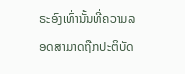ຣະອົງເທົ່ານັ້ນທີ່ຄວາມລອດສາມາດຖືກປະຕິບັດ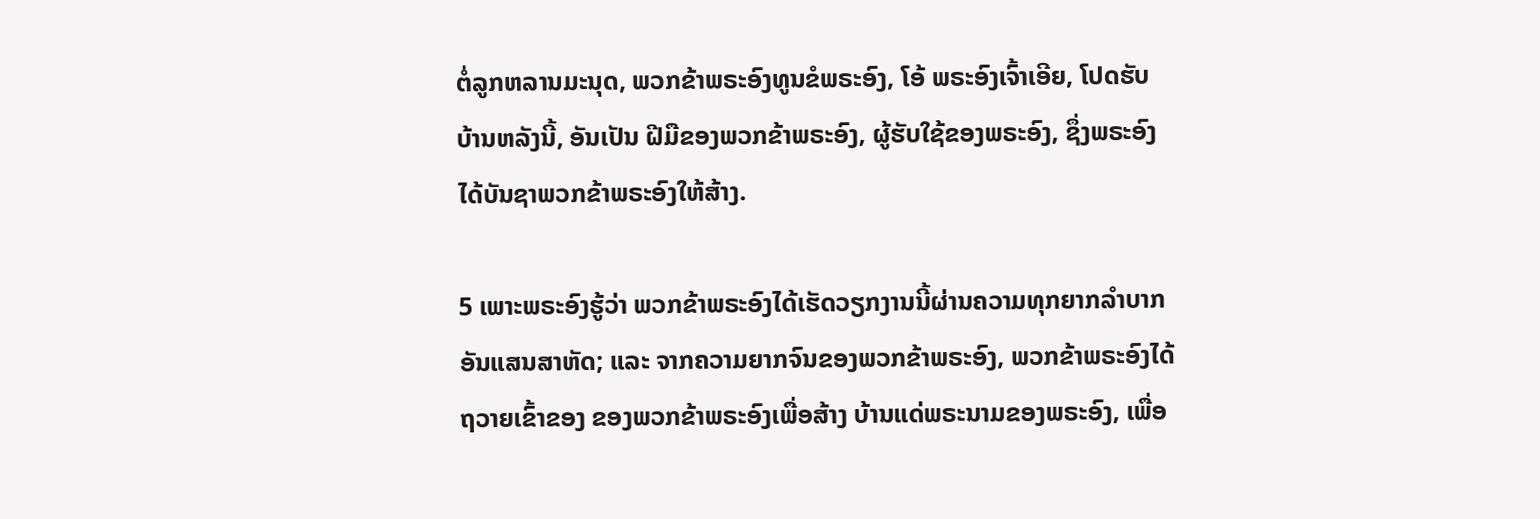ຕໍ່ລູກຫລານມະນຸດ, ພວກຂ້າພຣະອົງທູນຂໍພຣະອົງ, ໂອ້ ພຣະອົງເຈົ້າເອີຍ, ໂປດຮັບ ບ້ານຫລັງນີ້, ອັນເປັນ ຝີມືຂອງພວກຂ້າພຣະອົງ, ຜູ້ຮັບໃຊ້ຂອງພຣະອົງ, ຊຶ່ງພຣະອົງໄດ້ບັນຊາພວກຂ້າພຣະອົງໃຫ້ສ້າງ.

5 ເພາະພຣະອົງຮູ້ວ່າ ພວກຂ້າພຣະອົງໄດ້ເຮັດວຽກງານນີ້ຜ່ານຄວາມທຸກຍາກລຳບາກອັນແສນສາຫັດ; ແລະ ຈາກຄວາມຍາກຈົນຂອງພວກຂ້າພຣະອົງ, ພວກຂ້າພຣະອົງໄດ້ຖວາຍເຂົ້າຂອງ ຂອງພວກຂ້າພຣະອົງເພື່ອສ້າງ ບ້ານແດ່ພຣະນາມຂອງພຣະອົງ, ເພື່ອ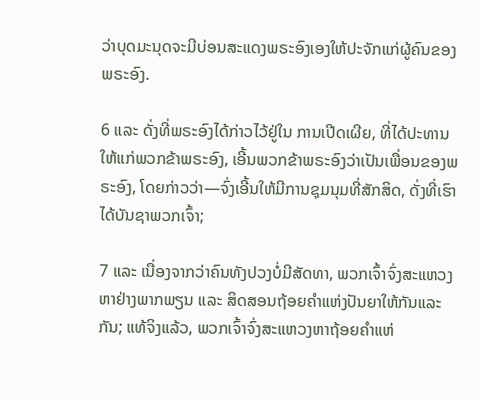ວ່າບຸດມະນຸດຈະມີບ່ອນສະແດງພຣະອົງເອງໃຫ້ປະຈັກແກ່ຜູ້ຄົນຂອງພຣະອົງ.

6 ແລະ ດັ່ງທີ່ພຣະອົງໄດ້ກ່າວໄວ້ຢູ່ໃນ ການເປີດເຜີຍ, ທີ່ໄດ້ປະທານໃຫ້ແກ່ພວກຂ້າພຣະອົງ, ເອີ້ນພວກຂ້າພຣະອົງວ່າເປັນເພື່ອນຂອງພຣະອົງ, ໂດຍກ່າວວ່າ—ຈົ່ງເອີ້ນໃຫ້ມີການຊຸມນຸມທີ່ສັກສິດ, ດັ່ງທີ່ເຮົາໄດ້ບັນຊາພວກເຈົ້າ;

7 ແລະ ເນື່ອງຈາກວ່າຄົນທັງປວງບໍ່ມີສັດທາ, ພວກເຈົ້າຈົ່ງສະແຫວງຫາຢ່າງພາກພຽນ ແລະ ສິດສອນຖ້ອຍຄຳແຫ່ງປັນຍາໃຫ້ກັນແລະກັນ; ແທ້ຈິງແລ້ວ, ພວກເຈົ້າຈົ່ງສະແຫວງຫາຖ້ອຍຄຳແຫ່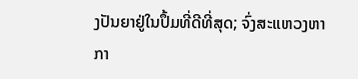ງປັນຍາຢູ່ໃນປຶ້ມທີ່ດີທີ່ສຸດ; ຈົ່ງສະແຫວງຫາກາ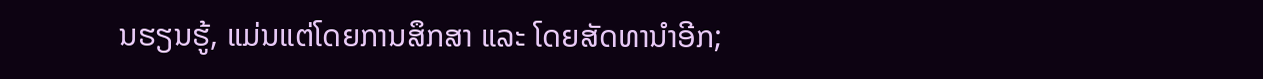ນຮຽນຮູ້, ແມ່ນແຕ່ໂດຍການສຶກສາ ແລະ ໂດຍສັດທານຳອີກ;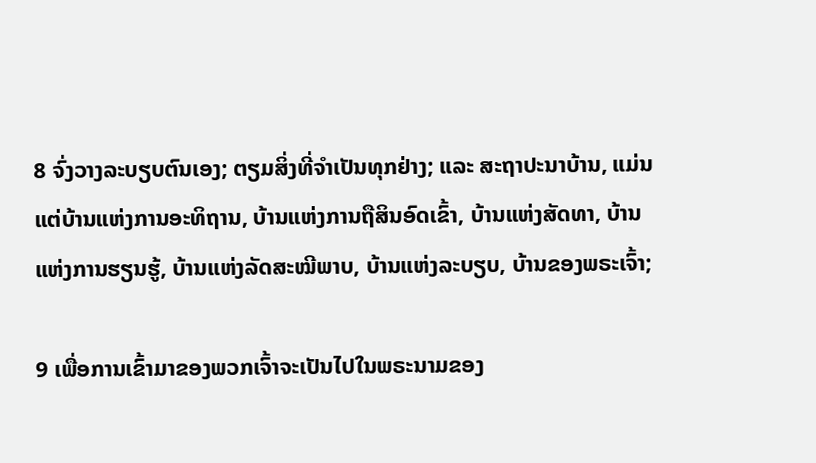8 ຈົ່ງວາງລະບຽບຕົນເອງ; ຕຽມສິ່ງທີ່ຈຳເປັນທຸກຢ່າງ; ແລະ ສະຖາປະນາບ້ານ, ແມ່ນແຕ່ບ້ານແຫ່ງການອະທິຖານ, ບ້ານແຫ່ງການຖືສິນອົດເຂົ້າ, ບ້ານແຫ່ງສັດທາ, ບ້ານແຫ່ງການຮຽນຮູ້, ບ້ານແຫ່ງລັດສະໝີພາບ, ບ້ານແຫ່ງລະບຽບ, ບ້ານຂອງພຣະເຈົ້າ;

9 ເພື່ອການເຂົ້າມາຂອງພວກເຈົ້າຈະເປັນໄປໃນພຣະນາມຂອງ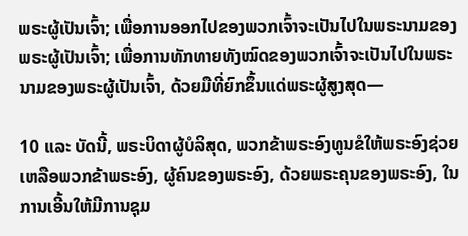ພຣະຜູ້ເປັນເຈົ້າ; ເພື່ອການອອກໄປຂອງພວກເຈົ້າຈະເປັນໄປໃນພຣະນາມຂອງພຣະຜູ້ເປັນເຈົ້າ; ເພື່ອການທັກທາຍທັງໝົດຂອງພວກເຈົ້າຈະເປັນໄປໃນພຣະນາມຂອງພຣະຜູ້ເປັນເຈົ້າ, ດ້ວຍມືທີ່ຍົກຂຶ້ນແດ່ພຣະຜູ້ສູງສຸດ—

10 ແລະ ບັດນີ້, ພຣະບິດາຜູ້ບໍລິສຸດ, ພວກຂ້າພຣະອົງທູນຂໍໃຫ້ພຣະອົງຊ່ວຍເຫລືອພວກຂ້າພຣະອົງ, ຜູ້ຄົນຂອງພຣະອົງ, ດ້ວຍພຣະຄຸນຂອງພຣະອົງ, ໃນການເອີ້ນໃຫ້ມີການຊຸມ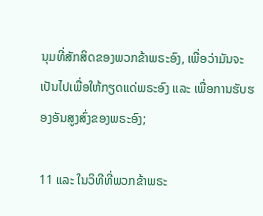ນຸມທີ່ສັກສິດຂອງພວກຂ້າພຣະອົງ, ເພື່ອວ່າມັນຈະເປັນໄປເພື່ອໃຫ້ກຽດແດ່ພຣະອົງ ແລະ ເພື່ອການຮັບຮອງອັນສູງສົ່ງຂອງພຣະອົງ;

11 ແລະ ໃນວິທີທີ່ພວກຂ້າພຣະ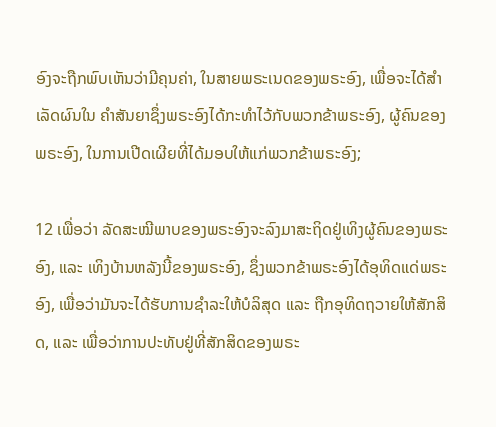ອົງຈະຖືກພົບເຫັນວ່າມີຄຸນຄ່າ, ໃນສາຍພຣະເນດຂອງພຣະອົງ, ເພື່ອຈະໄດ້ສຳເລັດຜົນໃນ ຄຳສັນຍາຊຶ່ງພຣະອົງໄດ້ກະທຳໄວ້ກັບພວກຂ້າພຣະອົງ, ຜູ້ຄົນຂອງພຣະອົງ, ໃນການເປີດເຜີຍທີ່ໄດ້ມອບໃຫ້ແກ່ພວກຂ້າພຣະອົງ;

12 ເພື່ອວ່າ ລັດສະໝີພາບຂອງພຣະອົງຈະລົງມາສະຖິດຢູ່ເທິງຜູ້ຄົນຂອງພຣະອົງ, ແລະ ເທິງບ້ານຫລັງນີ້ຂອງພຣະອົງ, ຊຶ່ງພວກຂ້າພຣະອົງໄດ້ອຸທິດແດ່ພຣະອົງ, ເພື່ອວ່າມັນຈະໄດ້ຮັບການຊຳລະໃຫ້ບໍລິສຸດ ແລະ ຖືກອຸທິດຖວາຍໃຫ້ສັກສິດ, ແລະ ເພື່ອວ່າການປະທັບຢູ່ທີ່ສັກສິດຂອງພຣະ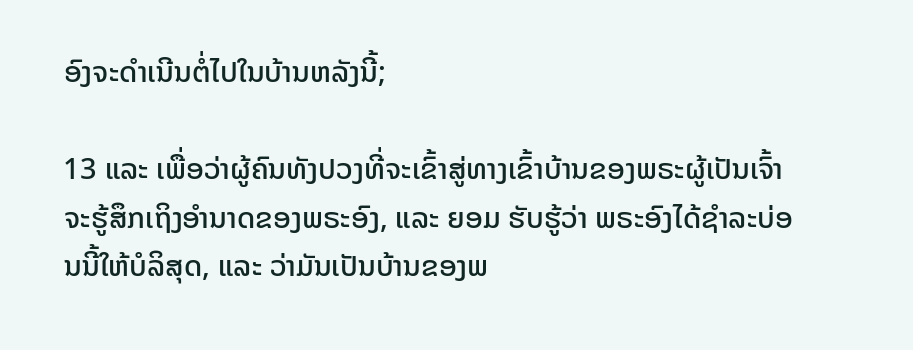ອົງຈະດຳເນີນຕໍ່ໄປໃນບ້ານຫລັງນີ້;

13 ແລະ ເພື່ອວ່າຜູ້ຄົນທັງປວງທີ່ຈະເຂົ້າສູ່ທາງເຂົ້າບ້ານຂອງພຣະຜູ້ເປັນເຈົ້າ ຈະຮູ້ສຶກເຖິງອຳນາດຂອງພຣະອົງ, ແລະ ຍອມ ຮັບຮູ້ວ່າ ພຣະອົງໄດ້ຊຳລະບ່ອນນີ້ໃຫ້ບໍລິສຸດ, ແລະ ວ່າມັນເປັນບ້ານຂອງພ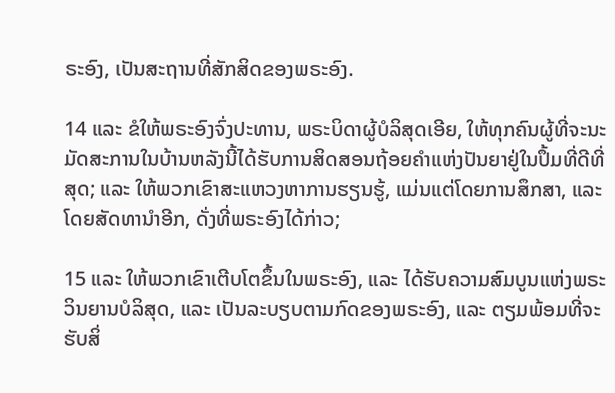ຣະອົງ, ເປັນສະຖານທີ່ສັກສິດຂອງພຣະອົງ.

14 ແລະ ຂໍໃຫ້ພຣະອົງຈົ່ງປະທານ, ພຣະບິດາຜູ້ບໍລິສຸດເອີຍ, ໃຫ້ທຸກຄົນຜູ້ທີ່ຈະນະມັດສະການໃນບ້ານຫລັງນີ້ໄດ້ຮັບການສິດສອນຖ້ອຍຄຳແຫ່ງປັນຍາຢູ່ໃນປຶ້ມທີ່ດີທີ່ສຸດ; ແລະ ໃຫ້ພວກເຂົາສະແຫວງຫາການຮຽນຮູ້, ແມ່ນແຕ່ໂດຍການສຶກສາ, ແລະ ໂດຍສັດທານຳອີກ, ດັ່ງທີ່ພຣະອົງໄດ້ກ່າວ;

15 ແລະ ໃຫ້ພວກເຂົາເຕີບໂຕຂຶ້ນໃນພຣະອົງ, ແລະ ໄດ້ຮັບຄວາມສົມບູນແຫ່ງພຣະວິນຍານບໍລິສຸດ, ແລະ ເປັນລະບຽບຕາມກົດຂອງພຣະອົງ, ແລະ ຕຽມພ້ອມທີ່ຈະຮັບສິ່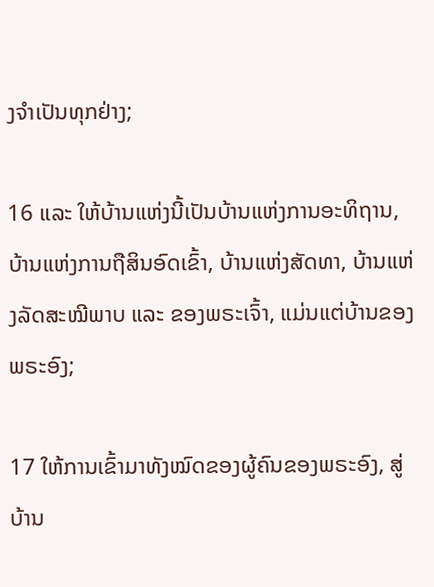ງຈຳເປັນທຸກຢ່າງ;

16 ແລະ ໃຫ້ບ້ານແຫ່ງນີ້ເປັນບ້ານແຫ່ງການອະທິຖານ, ບ້ານແຫ່ງການຖືສິນອົດເຂົ້າ, ບ້ານແຫ່ງສັດທາ, ບ້ານແຫ່ງລັດສະໝີພາບ ແລະ ຂອງພຣະເຈົ້າ, ແມ່ນແຕ່ບ້ານຂອງພຣະອົງ;

17 ໃຫ້ການເຂົ້າມາທັງໝົດຂອງຜູ້ຄົນຂອງພຣະອົງ, ສູ່ບ້ານ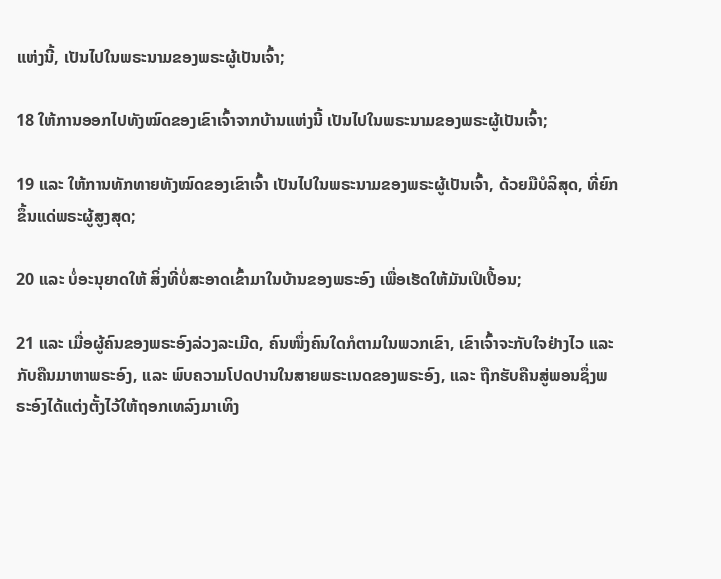ແຫ່ງນີ້, ເປັນໄປໃນພຣະນາມຂອງພຣະຜູ້ເປັນເຈົ້າ;

18 ໃຫ້ການອອກໄປທັງໝົດຂອງເຂົາເຈົ້າຈາກບ້ານແຫ່ງນີ້ ເປັນໄປໃນພຣະນາມຂອງພຣະຜູ້ເປັນເຈົ້າ;

19 ແລະ ໃຫ້ການທັກທາຍທັງໝົດຂອງເຂົາເຈົ້າ ເປັນໄປໃນພຣະນາມຂອງພຣະຜູ້ເປັນເຈົ້າ, ດ້ວຍມືບໍລິສຸດ, ທີ່ຍົກຂຶ້ນແດ່ພຣະຜູ້ສູງສຸດ;

20 ແລະ ບໍ່ອະນຸຍາດໃຫ້ ສິ່ງທີ່ບໍ່ສະອາດເຂົ້າມາໃນບ້ານຂອງພຣະອົງ ເພື່ອເຮັດໃຫ້ມັນເປິເປື້ອນ;

21 ແລະ ເມື່ອຜູ້ຄົນຂອງພຣະອົງລ່ວງລະເມີດ, ຄົນໜຶ່ງຄົນໃດກໍຕາມໃນພວກເຂົາ, ເຂົາເຈົ້າຈະກັບໃຈຢ່າງໄວ ແລະ ກັບຄືນມາຫາພຣະອົງ, ແລະ ພົບຄວາມໂປດປານໃນສາຍພຣະເນດຂອງພຣະອົງ, ແລະ ຖືກຮັບຄືນສູ່ພອນຊຶ່ງພຣະອົງໄດ້ແຕ່ງຕັ້ງໄວ້ໃຫ້ຖອກເທລົງມາເທິງ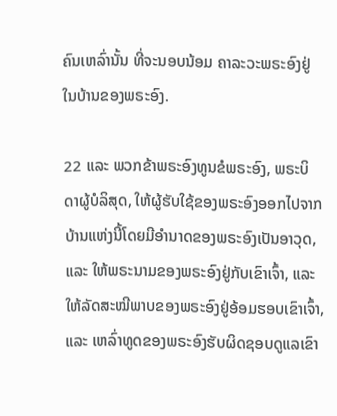ຄົນເຫລົ່ານັ້ນ ທີ່ຈະນອບນ້ອມ ຄາລະວະພຣະອົງຢູ່ໃນບ້ານຂອງພຣະອົງ.

22 ແລະ ພວກຂ້າພຣະອົງທູນຂໍພຣະອົງ, ພຣະບິດາຜູ້ບໍລິສຸດ, ໃຫ້ຜູ້ຮັບໃຊ້ຂອງພຣະອົງອອກໄປຈາກບ້ານແຫ່ງນີ້ໂດຍມີອຳນາດຂອງພຣະອົງເປັນອາວຸດ, ແລະ ໃຫ້ພຣະນາມຂອງພຣະອົງຢູ່ກັບເຂົາເຈົ້າ, ແລະ ໃຫ້ລັດສະໝີພາບຂອງພຣະອົງຢູ່ອ້ອມຮອບເຂົາເຈົ້າ, ແລະ ເຫລົ່າທູດຂອງພຣະອົງຮັບຜິດຊອບດູແລເຂົາ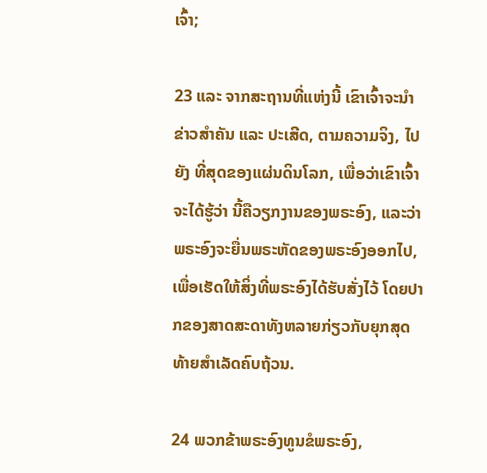ເຈົ້າ;

23 ແລະ ຈາກສະຖານທີ່ແຫ່ງນີ້ ເຂົາເຈົ້າຈະນຳຂ່າວສຳຄັນ ແລະ ປະເສີດ, ຕາມຄວາມຈິງ, ໄປຍັງ ທີ່ສຸດຂອງແຜ່ນດິນໂລກ, ເພື່ອວ່າເຂົາເຈົ້າຈະໄດ້ຮູ້ວ່າ ນີ້ຄືວຽກງານຂອງພຣະອົງ, ແລະວ່າພຣະອົງຈະຍື່ນພຣະຫັດຂອງພຣະອົງອອກໄປ, ເພື່ອເຮັດໃຫ້ສິ່ງທີ່ພຣະອົງໄດ້ຮັບສັ່ງໄວ້ ໂດຍປາກຂອງສາດສະດາທັງຫລາຍກ່ຽວກັບຍຸກສຸດທ້າຍສຳເລັດຄົບຖ້ວນ.

24 ພວກຂ້າພຣະອົງທູນຂໍພຣະອົງ,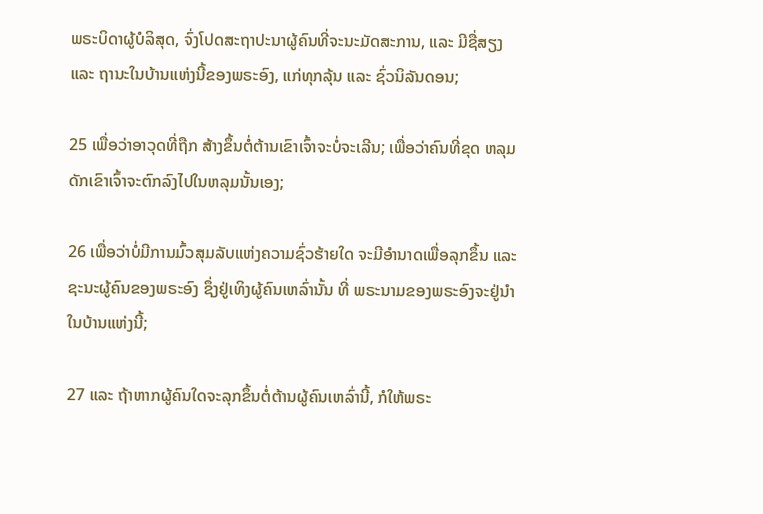ພຣະບິດາຜູ້ບໍລິສຸດ, ຈົ່ງໂປດສະຖາປະນາຜູ້ຄົນທີ່ຈະນະມັດສະການ, ແລະ ມີຊື່ສຽງ ແລະ ຖານະໃນບ້ານແຫ່ງນີ້ຂອງພຣະອົງ, ແກ່ທຸກລຸ້ນ ແລະ ຊົ່ວນິລັນດອນ;

25 ເພື່ອວ່າອາວຸດທີ່ຖືກ ສ້າງຂຶ້ນຕໍ່ຕ້ານເຂົາເຈົ້າຈະບໍ່ຈະເລີນ; ເພື່ອວ່າຄົນທີ່ຂຸດ ຫລຸມດັກເຂົາເຈົ້າຈະຕົກລົງໄປໃນຫລຸມນັ້ນເອງ;

26 ເພື່ອວ່າບໍ່ມີການມົ້ວສຸມລັບແຫ່ງຄວາມຊົ່ວຮ້າຍໃດ ຈະມີອຳນາດເພື່ອລຸກຂຶ້ນ ແລະ ຊະນະຜູ້ຄົນຂອງພຣະອົງ ຊຶ່ງຢູ່ເທິງຜູ້ຄົນເຫລົ່ານັ້ນ ທີ່ ພຣະນາມຂອງພຣະອົງຈະຢູ່ນຳໃນບ້ານແຫ່ງນີ້;

27 ແລະ ຖ້າຫາກຜູ້ຄົນໃດຈະລຸກຂຶ້ນຕໍ່ຕ້ານຜູ້ຄົນເຫລົ່ານີ້, ກໍໃຫ້ພຣະ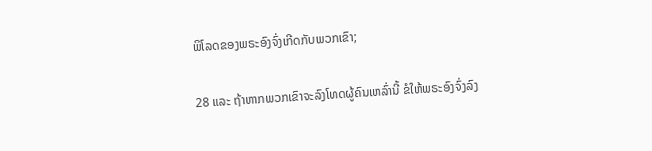ພິໂລດຂອງພຣະອົງຈົ່ງເກີດກັບພວກເຂົາ;

28 ແລະ ຖ້າຫາກພວກເຂົາຈະລົງໂທດຜູ້ຄົນເຫລົ່ານີ້ ຂໍໃຫ້ພຣະອົງຈົ່ງລົງ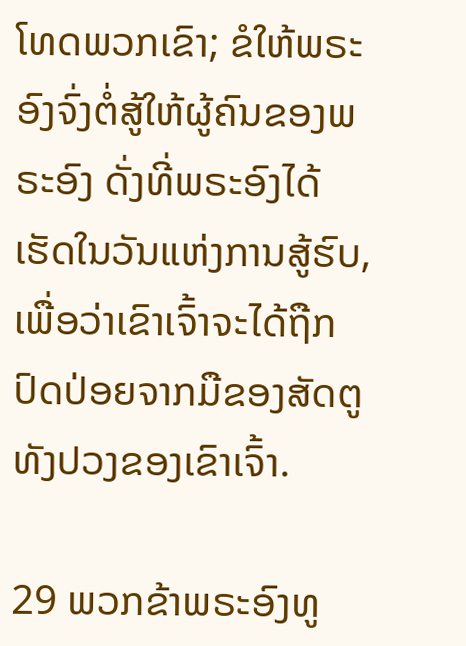ໂທດພວກເຂົາ; ຂໍໃຫ້ພຣະອົງຈົ່ງຕໍ່ສູ້ໃຫ້ຜູ້ຄົນຂອງພຣະອົງ ດັ່ງທີ່ພຣະອົງໄດ້ເຮັດໃນວັນແຫ່ງການສູ້ຮົບ, ເພື່ອວ່າເຂົາເຈົ້າຈະໄດ້ຖືກປົດປ່ອຍຈາກມືຂອງສັດຕູທັງປວງຂອງເຂົາເຈົ້າ.

29 ພວກຂ້າພຣະອົງທູ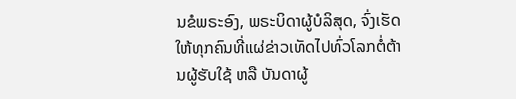ນຂໍພຣະອົງ, ພຣະບິດາຜູ້ບໍລິສຸດ, ຈົ່ງເຮັດໃຫ້ທຸກຄົນທີ່ແຜ່ຂ່າວເທັດໄປທົ່ວໂລກຕໍ່ຕ້ານຜູ້ຮັບໃຊ້ ຫລື ບັນດາຜູ້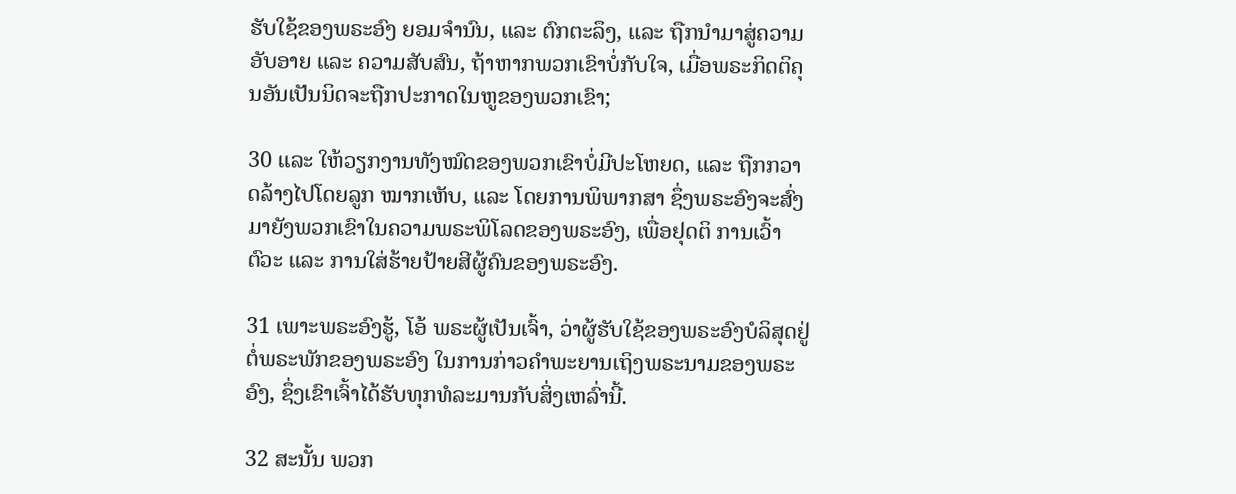ຮັບໃຊ້ຂອງພຣະອົງ ຍອມຈຳນົນ, ແລະ ຕົກຕະລຶງ, ແລະ ຖືກນຳມາສູ່ຄວາມອັບອາຍ ແລະ ຄວາມສັບສົນ, ຖ້າຫາກພວກເຂົາບໍ່ກັບໃຈ, ເມື່ອພຣະກິດຕິຄຸນອັນເປັນນິດຈະຖືກປະກາດໃນຫູຂອງພວກເຂົາ;

30 ແລະ ໃຫ້ວຽກງານທັງໝົດຂອງພວກເຂົາບໍ່ມີປະໂຫຍດ, ແລະ ຖືກກວາດລ້າງໄປໂດຍລູກ ໝາກເຫັບ, ແລະ ໂດຍການພິພາກສາ ຊຶ່ງພຣະອົງຈະສົ່ງມາຍັງພວກເຂົາໃນຄວາມພຣະພິໂລດຂອງພຣະອົງ, ເພື່ອຢຸດຕິ ການເວົ້າຕົວະ ແລະ ການໃສ່ຮ້າຍປ້າຍສີຜູ້ຄົນຂອງພຣະອົງ.

31 ເພາະພຣະອົງຮູ້, ໂອ້ ພຣະຜູ້ເປັນເຈົ້າ, ວ່າຜູ້ຮັບໃຊ້ຂອງພຣະອົງບໍລິສຸດຢູ່ຕໍ່ພຣະພັກຂອງພຣະອົງ ໃນການກ່າວຄຳພະຍານເຖິງພຣະນາມຂອງພຣະອົງ, ຊຶ່ງເຂົາເຈົ້າໄດ້ຮັບທຸກທໍລະມານກັບສິ່ງເຫລົ່ານີ້.

32 ສະນັ້ນ ພວກ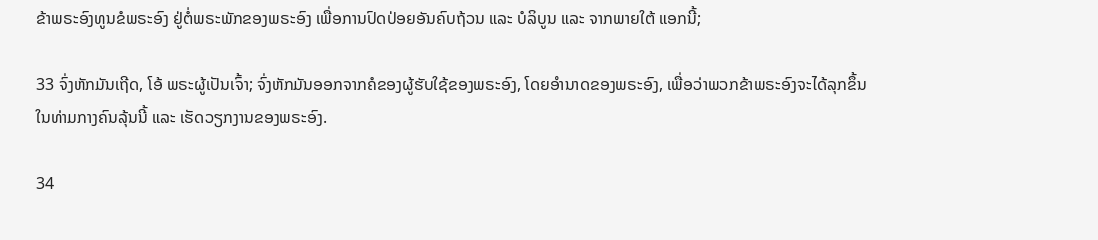ຂ້າພຣະອົງທູນຂໍພຣະອົງ ຢູ່ຕໍ່ພຣະພັກຂອງພຣະອົງ ເພື່ອການປົດປ່ອຍອັນຄົບຖ້ວນ ແລະ ບໍລິບູນ ແລະ ຈາກພາຍໃຕ້ ແອກນີ້;

33 ຈົ່ງຫັກມັນເຖີດ, ໂອ້ ພຣະຜູ້ເປັນເຈົ້າ; ຈົ່ງຫັກມັນອອກຈາກຄໍຂອງຜູ້ຮັບໃຊ້ຂອງພຣະອົງ, ໂດຍອຳນາດຂອງພຣະອົງ, ເພື່ອວ່າພວກຂ້າພຣະອົງຈະໄດ້ລຸກຂຶ້ນໃນທ່າມກາງຄົນລຸ້ນນີ້ ແລະ ເຮັດວຽກງານຂອງພຣະອົງ.

34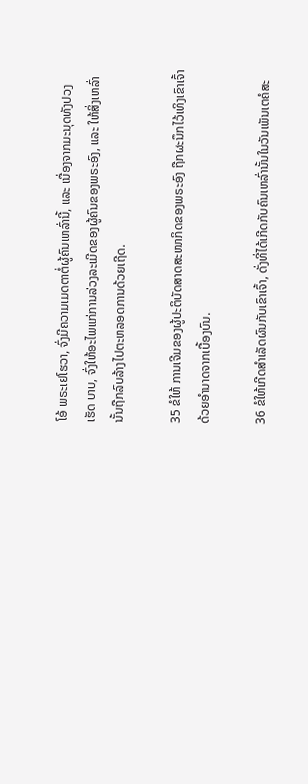ໂອ້ ພຣະເຢໂຮວາ, ຈົ່ງມີຄວາມເມດຕາຕໍ່ຜູ້ຄົນເຫລົ່ານີ້, ແລະ ເນື່ອງຈາກມະນຸດທັງປວງເຮັດ ບາບ, ຈົ່ງໃຫ້ອະໄພແກ່ການລ່ວງລະເມີດຂອງຜູ້ຄົນຂອງພຣະອົງ, ແລະ ໃຫ້ສິ່ງເຫລົ່ານັ້ນຖືກລົບລ້າງໄປຕະຫລອດການດ້ວຍເຖີດ.

35 ຂໍໃຫ້ ການເຈີມຂອງຜູ້ປະຕິບັດສາດສະໜາກິດຂອງພຣະອົງ ຖືກຜະນຶກໄວ້ເທິງເຂົາເຈົ້າດ້ວຍອຳນາດຈາກເບື້ອງບົນ.

36 ຂໍໃຫ້ເກີດສຳເລັດຜົນກັບເຂົາເຈົ້າ, ດັ່ງທີ່ໄດ້ເກີດກັບຄົນເຫລົ່ານັ້ນໃນວັນເພັນເຕຄໍສະ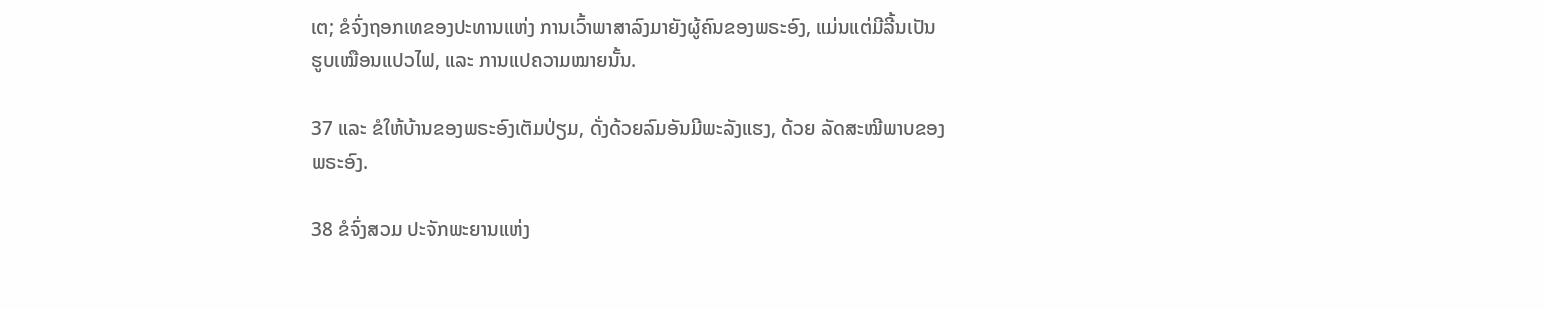ເຕ; ຂໍຈົ່ງຖອກເທຂອງປະທານແຫ່ງ ການເວົ້າພາສາລົງມາຍັງຜູ້ຄົນຂອງພຣະອົງ, ແມ່ນແຕ່ມີລີ້ນເປັນ ຮູບເໝືອນແປວໄຟ, ແລະ ການແປຄວາມໝາຍນັ້ນ.

37 ແລະ ຂໍໃຫ້ບ້ານຂອງພຣະອົງເຕັມປ່ຽມ, ດັ່ງດ້ວຍລົມອັນມີພະລັງແຮງ, ດ້ວຍ ລັດສະໝີພາບຂອງພຣະອົງ.

38 ຂໍຈົ່ງສວມ ປະຈັກພະຍານແຫ່ງ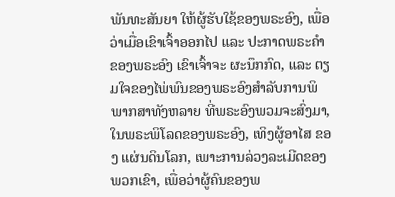ພັນທະສັນຍາ ໃຫ້ຜູ້ຮັບໃຊ້ຂອງພຣະອົງ, ເພື່ອວ່າເມື່ອເຂົາເຈົ້າອອກໄປ ແລະ ປະກາດພຣະຄຳຂອງພຣະອົງ ເຂົາເຈົ້າຈະ ຜະນຶກກົດ, ແລະ ຕຽມໃຈຂອງໄພ່ພົນຂອງພຣະອົງສຳລັບການພິພາກສາທັງຫລາຍ ທີ່ພຣະອົງພວມຈະສົ່ງມາ, ໃນພຣະພິໂລດຂອງພຣະອົງ, ເທິງຜູ້ອາໄສ ຂອງ ແຜ່ນດິນໂລກ, ເພາະການລ່ວງລະເມີດຂອງພວກເຂົາ, ເພື່ອວ່າຜູ້ຄົນຂອງພ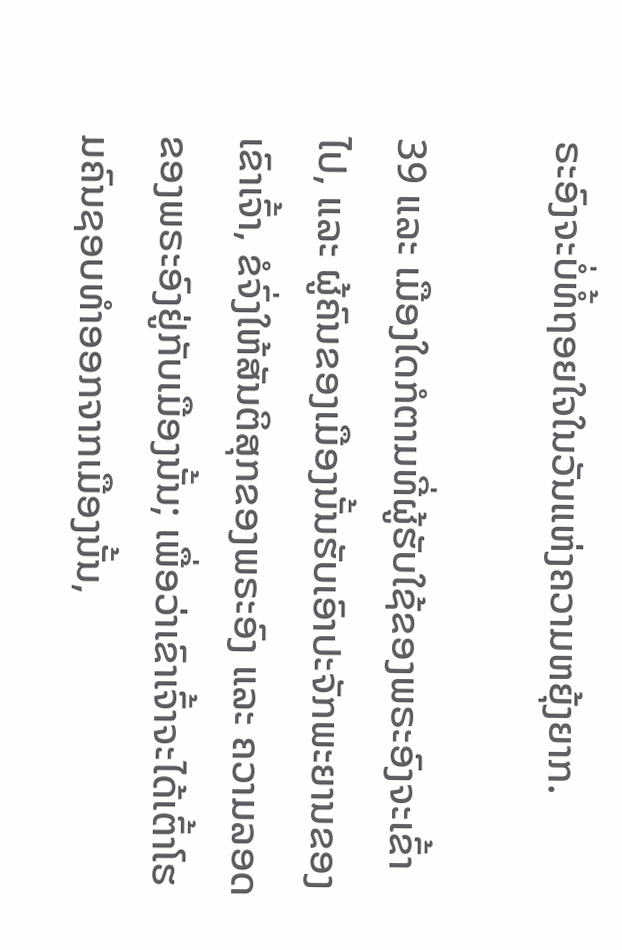ຣະອົງຈະບໍ່ທໍ້ຖອຍໃຈໃນວັນແຫ່ງຄວາມຫຍຸ້ງຍາກ.

39 ແລະ ເມືອງໃດກໍຕາມທີ່ຜູ້ຮັບໃຊ້ຂອງພຣະອົງຈະເຂົ້າໄປ, ແລະ ຜູ້ຄົນຂອງເມືອງນັ້ນຮັບເອົາປະຈັກພະຍານຂອງເຂົາເຈົ້າ, ຂໍຈົ່ງໃຫ້ສັນຕິສຸກຂອງພຣະອົງ ແລະ ຄວາມລອດຂອງພຣະອົງຢູ່ກັບເມືອງນັ້ນ; ເພື່ອວ່າເຂົາເຈົ້າຈະໄດ້ເຕົ້າໂຮມຄົນຊອບທຳອອກຈາກເມືອງນັ້ນ,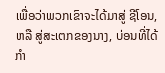ເພື່ອວ່າພວກເຂົາຈະໄດ້ມາສູ່ ຊີໂອນ, ຫລື ສູ່ສະເຕກຂອງນາງ, ບ່ອນທີ່ໄດ້ກຳ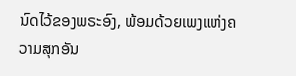ນົດໄວ້ຂອງພຣະອົງ, ພ້ອມດ້ວຍເພງແຫ່ງຄວາມສຸກອັນ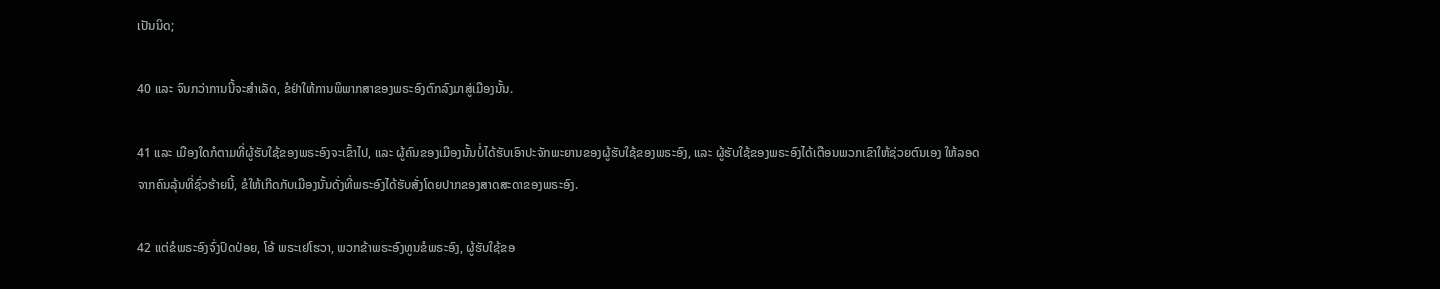ເປັນນິດ;

40 ແລະ ຈົນກວ່າການນີ້ຈະສຳເລັດ, ຂໍຢ່າໃຫ້ການພິພາກສາຂອງພຣະອົງຕົກລົງມາສູ່ເມືອງນັ້ນ.

41 ແລະ ເມືອງໃດກໍຕາມທີ່ຜູ້ຮັບໃຊ້ຂອງພຣະອົງຈະເຂົ້າໄປ, ແລະ ຜູ້ຄົນຂອງເມືອງນັ້ນບໍ່ໄດ້ຮັບເອົາປະຈັກພະຍານຂອງຜູ້ຮັບໃຊ້ຂອງພຣະອົງ, ແລະ ຜູ້ຮັບໃຊ້ຂອງພຣະອົງໄດ້ເຕືອນພວກເຂົາໃຫ້ຊ່ວຍຕົນເອງ ໃຫ້ລອດຈາກຄົນລຸ້ນທີ່ຊົ່ວຮ້າຍນີ້, ຂໍໃຫ້ເກີດກັບເມືອງນັ້ນດັ່ງທີ່ພຣະອົງໄດ້ຮັບສັ່ງໂດຍປາກຂອງສາດສະດາຂອງພຣະອົງ.

42 ແຕ່ຂໍພຣະອົງຈົ່ງປົດປ່ອຍ, ໂອ້ ພຣະເຢໂຮວາ, ພວກຂ້າພຣະອົງທູນຂໍພຣະອົງ, ຜູ້ຮັບໃຊ້ຂອ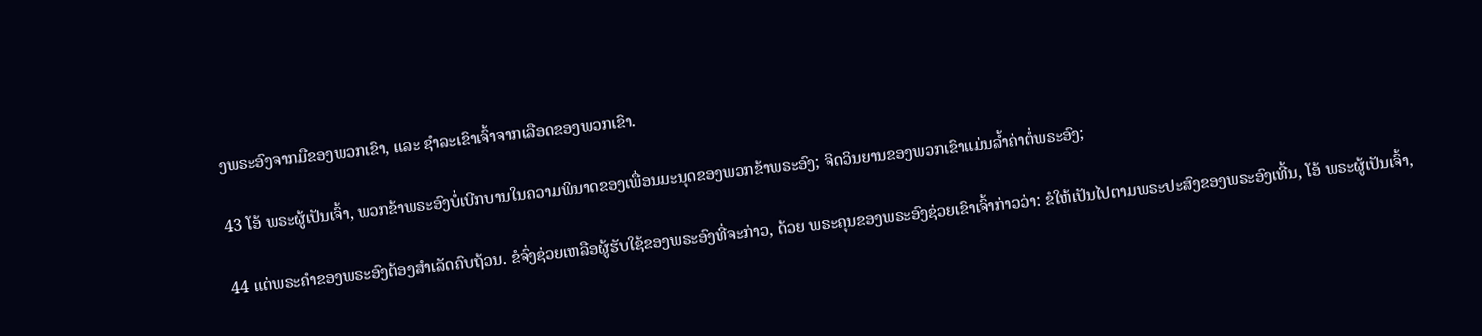ງພຣະອົງຈາກມືຂອງພວກເຂົາ, ແລະ ຊຳລະເຂົາເຈົ້າຈາກເລືອດຂອງພວກເຂົາ.

43 ໂອ້ ພຣະຜູ້ເປັນເຈົ້າ, ພວກຂ້າພຣະອົງບໍ່ເບີກບານໃນຄວາມພິນາດຂອງເພື່ອນມະນຸດຂອງພວກຂ້າພຣະອົງ; ຈິດວິນຍານຂອງພວກເຂົາແມ່ນລ້ຳຄ່າຕໍ່ພຣະອົງ;

44 ແຕ່ພຣະຄຳຂອງພຣະອົງຕ້ອງສຳເລັດຄົບຖ້ວນ. ຂໍຈົ່ງຊ່ວຍເຫລືອຜູ້ຮັບໃຊ້ຂອງພຣະອົງທີ່ຈະກ່າວ, ດ້ວຍ ພຣະຄຸນຂອງພຣະອົງຊ່ວຍເຂົາເຈົ້າກ່າວວ່າ: ຂໍໃຫ້ເປັນໄປຕາມພຣະປະສົງຂອງພຣະອົງເທີ້ນ, ໂອ້ ພຣະຜູ້ເປັນເຈົ້າ,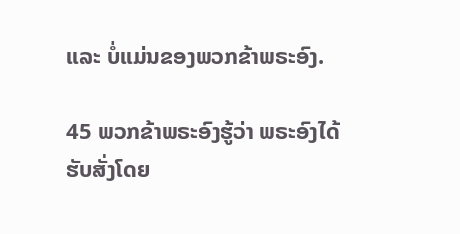ແລະ ບໍ່ແມ່ນຂອງພວກຂ້າພຣະອົງ.

45 ພວກຂ້າພຣະອົງຮູ້ວ່າ ພຣະອົງໄດ້ຮັບສັ່ງໂດຍ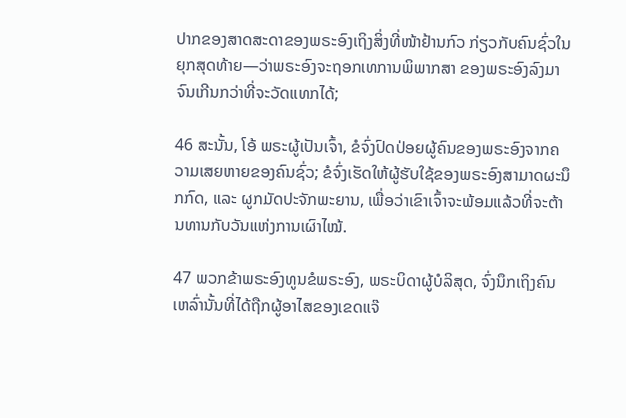ປາກຂອງສາດສະດາຂອງພຣະອົງເຖິງສິ່ງທີ່ໜ້າຢ້ານກົວ ກ່ຽວກັບຄົນຊົ່ວໃນ ຍຸກສຸດທ້າຍ—ວ່າພຣະອົງຈະຖອກເທການພິພາກສາ ຂອງພຣະອົງລົງມາຈົນເກີນກວ່າທີ່ຈະວັດແທກໄດ້;

46 ສະນັ້ນ, ໂອ້ ພຣະຜູ້ເປັນເຈົ້າ, ຂໍຈົ່ງປົດປ່ອຍຜູ້ຄົນຂອງພຣະອົງຈາກຄວາມເສຍຫາຍຂອງຄົນຊົ່ວ; ຂໍຈົ່ງເຮັດໃຫ້ຜູ້ຮັບໃຊ້ຂອງພຣະອົງສາມາດຜະນຶກກົດ, ແລະ ຜູກມັດປະຈັກພະຍານ, ເພື່ອວ່າເຂົາເຈົ້າຈະພ້ອມແລ້ວທີ່ຈະຕ້ານທານກັບວັນແຫ່ງການເຜົາໄໝ້.

47 ພວກຂ້າພຣະອົງທູນຂໍພຣະອົງ, ພຣະບິດາຜູ້ບໍລິສຸດ, ຈົ່ງນຶກເຖິງຄົນເຫລົ່ານັ້ນທີ່ໄດ້ຖືກຜູ້ອາໄສຂອງເຂດແຈ໊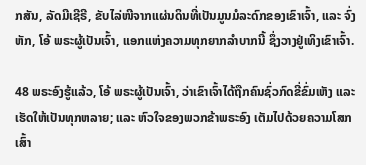ກສັນ, ລັດມີເຊີຣີ, ຂັບໄລ່ໜີຈາກແຜ່ນດິນທີ່ເປັນມູນມໍລະດົກຂອງເຂົາເຈົ້າ, ແລະ ຈົ່ງຫັກ, ໂອ້ ພຣະຜູ້ເປັນເຈົ້າ, ແອກແຫ່ງຄວາມທຸກຍາກລຳບາກນີ້ ຊຶ່ງວາງຢູ່ເທິງເຂົາເຈົ້າ.

48 ພຣະອົງຮູ້ແລ້ວ, ໂອ້ ພຣະຜູ້ເປັນເຈົ້າ, ວ່າເຂົາເຈົ້າໄດ້ຖືກຄົນຊົ່ວກົດຂີ່ຂົ່ມເຫັງ ແລະ ເຮັດໃຫ້ເປັນທຸກຫລາຍ; ແລະ ຫົວໃຈຂອງພວກຂ້າພຣະອົງ ເຕັມໄປດ້ວຍຄວາມໂສກເສົ້າ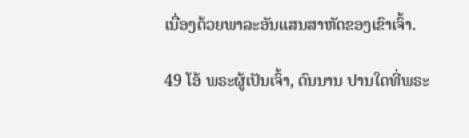ເນື່ອງດ້ວຍພາລະອັນແສນສາຫັດຂອງເຂົາເຈົ້າ.

49 ໂອ້ ພຣະຜູ້ເປັນເຈົ້າ, ດົນນານ ປານໃດທີ່ພຣະ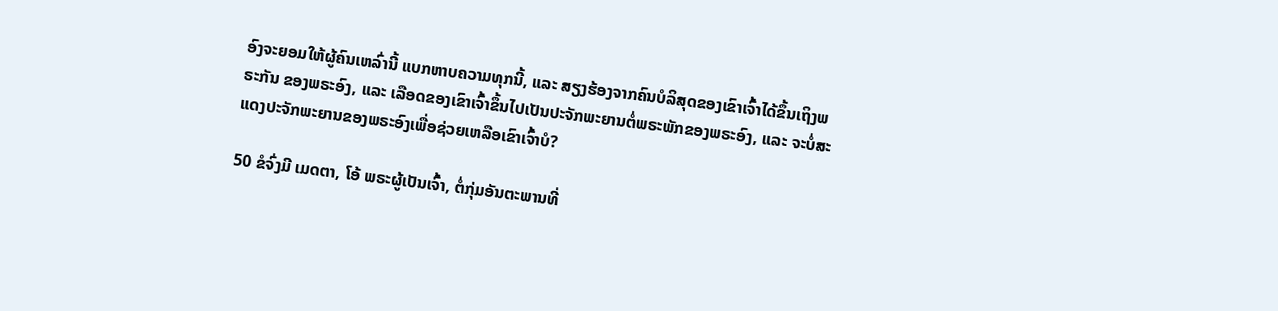ອົງຈະຍອມໃຫ້ຜູ້ຄົນເຫລົ່ານີ້ ແບກຫາບຄວາມທຸກນີ້, ແລະ ສຽງຮ້ອງຈາກຄົນບໍລິສຸດຂອງເຂົາເຈົ້າໄດ້ຂຶ້ນເຖິງພຣະກັນ ຂອງພຣະອົງ, ແລະ ເລືອດຂອງເຂົາເຈົ້າຂຶ້ນໄປເປັນປະຈັກພະຍານຕໍ່ພຣະພັກຂອງພຣະອົງ, ແລະ ຈະບໍ່ສະແດງປະຈັກພະຍານຂອງພຣະອົງເພື່ອຊ່ວຍເຫລືອເຂົາເຈົ້າບໍ?

50 ຂໍຈົ່ງມີ ເມດຕາ, ໂອ້ ພຣະຜູ້ເປັນເຈົ້າ, ຕໍ່ກຸ່ມອັນຕະພານທີ່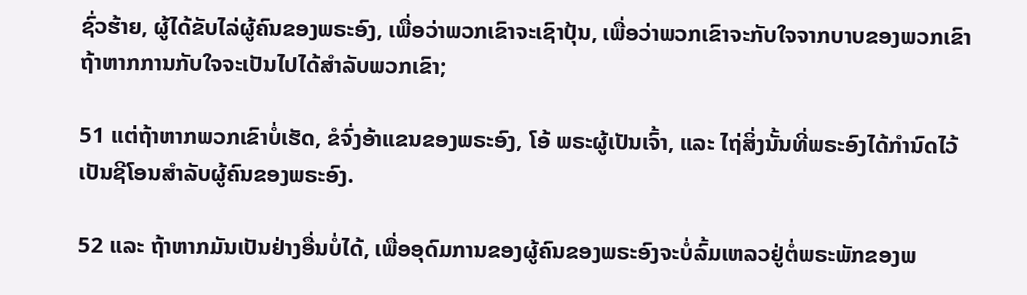ຊົ່ວຮ້າຍ, ຜູ້ໄດ້ຂັບໄລ່ຜູ້ຄົນຂອງພຣະອົງ, ເພື່ອວ່າພວກເຂົາຈະເຊົາປຸ້ນ, ເພື່ອວ່າພວກເຂົາຈະກັບໃຈຈາກບາບຂອງພວກເຂົາ ຖ້າຫາກການກັບໃຈຈະເປັນໄປໄດ້ສຳລັບພວກເຂົາ;

51 ແຕ່ຖ້າຫາກພວກເຂົາບໍ່ເຮັດ, ຂໍຈົ່ງອ້າແຂນຂອງພຣະອົງ, ໂອ້ ພຣະຜູ້ເປັນເຈົ້າ, ແລະ ໄຖ່ສິ່ງນັ້ນທີ່ພຣະອົງໄດ້ກຳນົດໄວ້ ເປັນຊີໂອນສຳລັບຜູ້ຄົນຂອງພຣະອົງ.

52 ແລະ ຖ້າຫາກມັນເປັນຢ່າງອື່ນບໍ່ໄດ້, ເພື່ອອຸດົມການຂອງຜູ້ຄົນຂອງພຣະອົງຈະບໍ່ລົ້ມເຫລວຢູ່ຕໍ່ພຣະພັກຂອງພ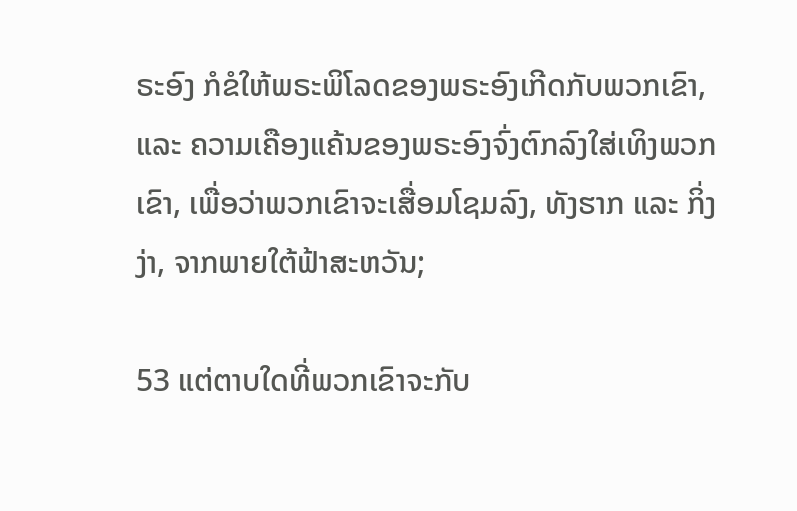ຣະອົງ ກໍຂໍໃຫ້ພຣະພິໂລດຂອງພຣະອົງເກີດກັບພວກເຂົາ, ແລະ ຄວາມເຄືອງແຄ້ນຂອງພຣະອົງຈົ່ງຕົກລົງໃສ່ເທິງພວກເຂົາ, ເພື່ອວ່າພວກເຂົາຈະເສື່ອມໂຊມລົງ, ທັງຮາກ ແລະ ກິ່ງງ່າ, ຈາກພາຍໃຕ້ຟ້າສະຫວັນ;

53 ແຕ່ຕາບໃດທີ່ພວກເຂົາຈະກັບ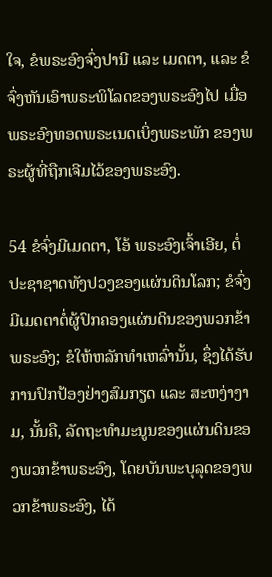ໃຈ, ຂໍພຣະອົງຈົ່ງປານີ ແລະ ເມດຕາ, ແລະ ຂໍຈົ່ງຫັນເອົາພຣະພິໂລດຂອງພຣະອົງໄປ ເມື່ອພຣະອົງທອດພຣະເນດເບິ່ງພຣະພັກ ຂອງພຣະຜູ້ທີ່ຖືກເຈີມໄວ້ຂອງພຣະອົງ.

54 ຂໍຈົ່ງມີເມດຕາ, ໂອ້ ພຣະອົງເຈົ້າເອີຍ, ຕໍ່ປະຊາຊາດທັງປວງຂອງແຜ່ນດິນໂລກ; ຂໍຈົ່ງມີເມດຕາຕໍ່ຜູ້ປົກຄອງແຜ່ນດິນຂອງພວກຂ້າພຣະອົງ; ຂໍໃຫ້ຫລັກທຳເຫລົ່ານັ້ນ, ຊຶ່ງໄດ້ຮັບການປົກປ້ອງຢ່າງສົມກຽດ ແລະ ສະຫງ່າງາມ, ນັ້ນຄື, ລັດຖະທຳມະນູນຂອງແຜ່ນດິນຂອງພວກຂ້າພຣະອົງ, ໂດຍບັນພະບຸລຸດຂອງພວກຂ້າພຣະອົງ, ໄດ້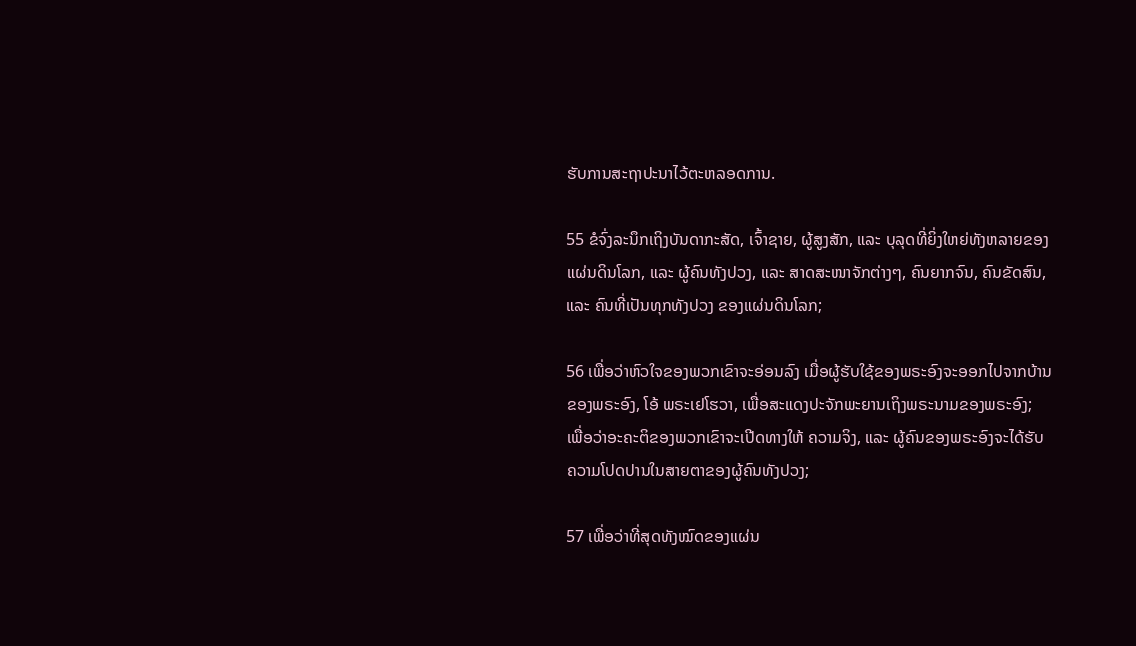ຮັບການສະຖາປະນາໄວ້ຕະຫລອດການ.

55 ຂໍຈົ່ງລະນຶກເຖິງບັນດາກະສັດ, ເຈົ້າຊາຍ, ຜູ້ສູງສັກ, ແລະ ບຸລຸດທີ່ຍິ່ງໃຫຍ່ທັງຫລາຍຂອງແຜ່ນດິນໂລກ, ແລະ ຜູ້ຄົນທັງປວງ, ແລະ ສາດສະໜາຈັກຕ່າງໆ, ຄົນຍາກຈົນ, ຄົນຂັດສົນ, ແລະ ຄົນທີ່ເປັນທຸກທັງປວງ ຂອງແຜ່ນດິນໂລກ;

56 ເພື່ອວ່າຫົວໃຈຂອງພວກເຂົາຈະອ່ອນລົງ ເມື່ອຜູ້ຮັບໃຊ້ຂອງພຣະອົງຈະອອກໄປຈາກບ້ານຂອງພຣະອົງ, ໂອ້ ພຣະເຢໂຮວາ, ເພື່ອສະແດງປະຈັກພະຍານເຖິງພຣະນາມຂອງພຣະອົງ; ເພື່ອວ່າອະຄະຕິຂອງພວກເຂົາຈະເປີດທາງໃຫ້ ຄວາມຈິງ, ແລະ ຜູ້ຄົນຂອງພຣະອົງຈະໄດ້ຮັບຄວາມໂປດປານໃນສາຍຕາຂອງຜູ້ຄົນທັງປວງ;

57 ເພື່ອວ່າທີ່ສຸດທັງໝົດຂອງແຜ່ນ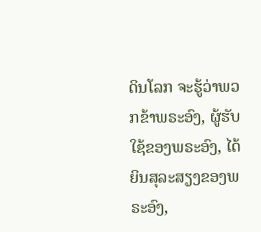ດິນໂລກ ຈະຮູ້ວ່າພວກຂ້າພຣະອົງ, ຜູ້ຮັບໃຊ້ຂອງພຣະອົງ, ໄດ້ຍິນສຸລະສຽງຂອງພຣະອົງ,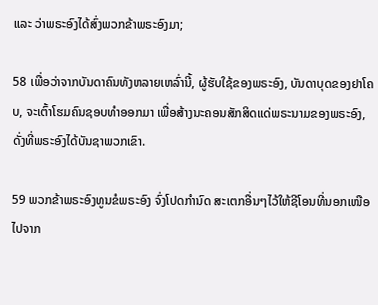ແລະ ວ່າພຣະອົງໄດ້ສົ່ງພວກຂ້າພຣະອົງມາ;

58 ເພື່ອວ່າຈາກບັນດາຄົນທັງຫລາຍເຫລົ່ານີ້, ຜູ້ຮັບໃຊ້ຂອງພຣະອົງ, ບັນດາບຸດຂອງຢາໂຄບ, ຈະເຕົ້າໂຮມຄົນຊອບທຳອອກມາ ເພື່ອສ້າງນະຄອນສັກສິດແດ່ພຣະນາມຂອງພຣະອົງ, ດັ່ງທີ່ພຣະອົງໄດ້ບັນຊາພວກເຂົາ.

59 ພວກຂ້າພຣະອົງທູນຂໍພຣະອົງ ຈົ່ງໂປດກຳນົດ ສະເຕກອື່ນໆໄວ້ໃຫ້ຊີໂອນທີ່ນອກເໜືອໄປຈາກ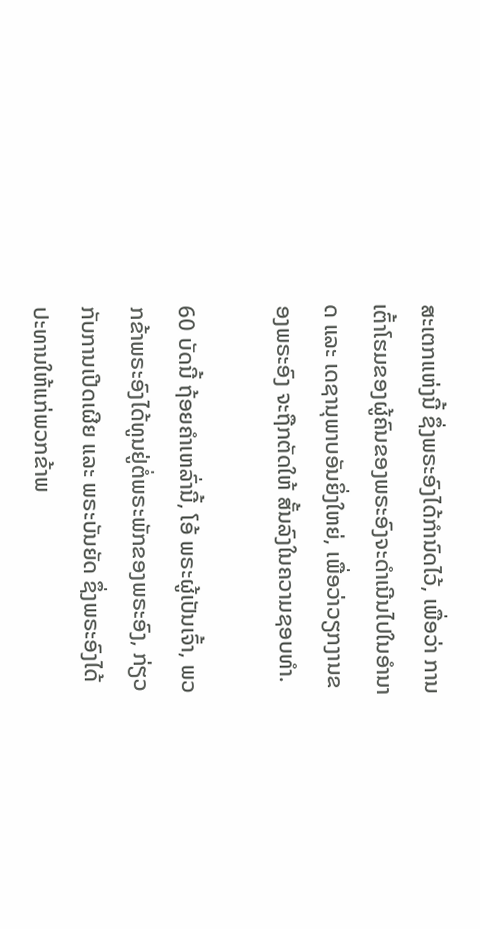ສະເຕກແຫ່ງນີ້ ຊຶ່ງພຣະອົງໄດ້ກຳນົດໄວ້, ເພື່ອວ່າ ການເຕົ້າໂຮມຂອງຜູ້ຄົນຂອງພຣະອົງຈະດຳເນີນໄປໃນອຳນາດ ແລະ ເດຊານຸພາບອັນຍິ່ງໃຫຍ່, ເພື່ອວ່າວຽກງານຂອງພຣະອົງ ຈະຖືກຕັດໃຫ້ ສັ້ນລົງໃນຄວາມຊອບທຳ.

60 ບັດນີ້ ຖ້ອຍຄຳເຫລົ່ານີ້, ໂອ້ ພຣະຜູ້ເປັນເຈົ້າ, ພວກຂ້າພຣະອົງໄດ້ທູນຢູ່ຕໍ່ພຣະພັກຂອງພຣະອົງ, ກ່ຽວກັບການເປີດເຜີຍ ແລະ ພຣະບັນຍັດ ຊຶ່ງພຣະອົງໄດ້ປະທານໃຫ້ແກ່ພວກຂ້າພ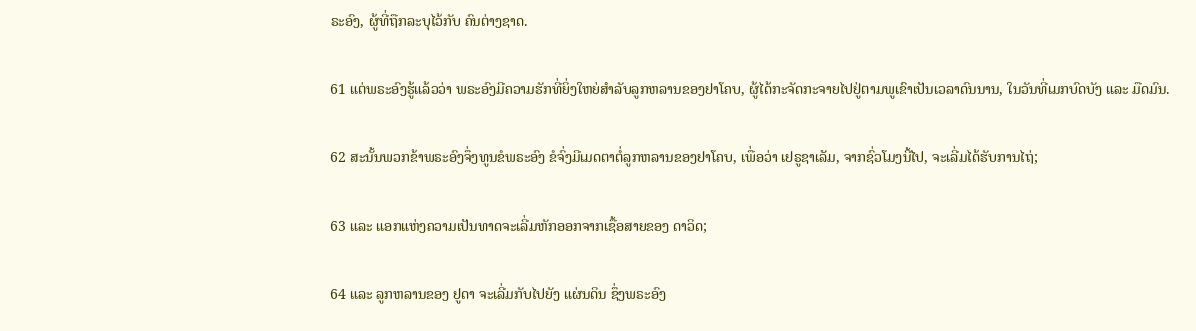ຣະອົງ, ຜູ້ທີ່ຖືກລະບຸໄວ້ກັບ ຄົນຕ່າງຊາດ.

61 ແຕ່ພຣະອົງຮູ້ແລ້ວວ່າ ພຣະອົງມີຄວາມຮັກທີ່ຍິ່ງໃຫຍ່ສຳລັບລູກຫລານຂອງຢາໂຄບ, ຜູ້ໄດ້ກະຈັດກະຈາຍໄປຢູ່ຕາມພູເຂົາເປັນເວລາດົນນານ, ໃນວັນທີ່ເມກບົດບັງ ແລະ ມືດມົນ.

62 ສະນັ້ນພວກຂ້າພຣະອົງຈຶ່ງທູນຂໍພຣະອົງ ຂໍຈົ່ງມີເມດຕາຕໍ່ລູກຫລານຂອງຢາໂຄບ, ເພື່ອວ່າ ເຢຣູຊາເລັມ, ຈາກຊົ່ວໂມງນີ້ໄປ, ຈະເລີ່ມໄດ້ຮັບການໄຖ່;

63 ແລະ ແອກແຫ່ງຄວາມເປັນທາດຈະເລີ່ມຫັກອອກຈາກເຊື້ອສາຍຂອງ ດາວິດ;

64 ແລະ ລູກຫລານຂອງ ຢູດາ ຈະເລີ່ມກັບໄປຍັງ ແຜ່ນດິນ ຊຶ່ງພຣະອົງ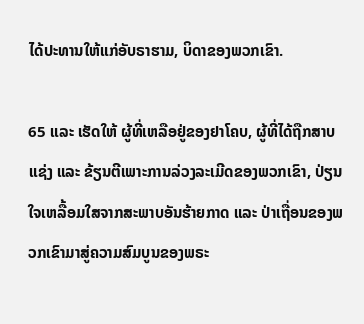ໄດ້ປະທານໃຫ້ແກ່ອັບຣາຮາມ, ບິດາຂອງພວກເຂົາ.

65 ແລະ ເຮັດໃຫ້ ຜູ້ທີ່ເຫລືອຢູ່ຂອງຢາໂຄບ, ຜູ້ທີ່ໄດ້ຖືກສາບແຊ່ງ ແລະ ຂ້ຽນຕີເພາະການລ່ວງລະເມີດຂອງພວກເຂົາ, ປ່ຽນໃຈເຫລື້ອມໃສຈາກສະພາບອັນຮ້າຍກາດ ແລະ ປ່າເຖື່ອນຂອງພວກເຂົາມາສູ່ຄວາມສົມບູນຂອງພຣະ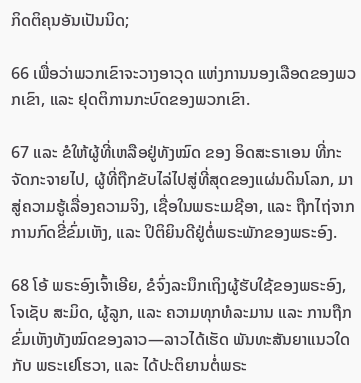ກິດຕິຄຸນອັນເປັນນິດ;

66 ເພື່ອວ່າພວກເຂົາຈະວາງອາວຸດ ແຫ່ງການນອງເລືອດຂອງພວກເຂົາ, ແລະ ຢຸດຕິການກະບົດຂອງພວກເຂົາ.

67 ແລະ ຂໍໃຫ້ຜູ້ທີ່ເຫລືອຢູ່ທັງໝົດ ຂອງ ອິດສະຣາເອນ ທີ່ກະຈັດກະຈາຍໄປ, ຜູ້ທີ່ຖືກຂັບໄລ່ໄປສູ່ທີ່ສຸດຂອງແຜ່ນດິນໂລກ, ມາສູ່ຄວາມຮູ້ເລື່ອງຄວາມຈິງ, ເຊື່ອໃນພຣະເມຊີອາ, ແລະ ຖືກໄຖ່ຈາກການກົດຂີ່ຂົ່ມເຫັງ, ແລະ ປິຕິຍິນດີຢູ່ຕໍ່ພຣະພັກຂອງພຣະອົງ.

68 ໂອ້ ພຣະອົງເຈົ້າເອີຍ, ຂໍຈົ່ງລະນຶກເຖິງຜູ້ຮັບໃຊ້ຂອງພຣະອົງ, ໂຈເຊັບ ສະມິດ, ຜູ້ລູກ, ແລະ ຄວາມທຸກທໍລະມານ ແລະ ການຖືກຂົ່ມເຫັງທັງໝົດຂອງລາວ—ລາວໄດ້ເຮັດ ພັນທະສັນຍາແນວໃດກັບ ພຣະເຢໂຮວາ, ແລະ ໄດ້ປະຕິຍານຕໍ່ພຣະ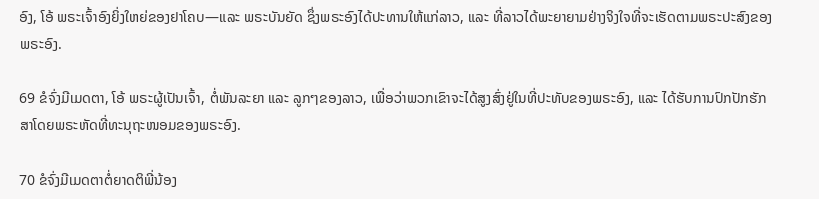ອົງ, ໂອ້ ພຣະເຈົ້າອົງຍິ່ງໃຫຍ່ຂອງຢາໂຄບ—ແລະ ພຣະບັນຍັດ ຊຶ່ງພຣະອົງໄດ້ປະທານໃຫ້ແກ່ລາວ, ແລະ ທີ່ລາວໄດ້ພະຍາຍາມຢ່າງຈິງໃຈທີ່ຈະເຮັດຕາມພຣະປະສົງຂອງພຣະອົງ.

69 ຂໍຈົ່ງມີເມດຕາ, ໂອ້ ພຣະຜູ້ເປັນເຈົ້າ, ຕໍ່ພັນລະຍາ ແລະ ລູກໆຂອງລາວ, ເພື່ອວ່າພວກເຂົາຈະໄດ້ສູງສົ່ງຢູ່ໃນທີ່ປະທັບຂອງພຣະອົງ, ແລະ ໄດ້ຮັບການປົກປັກຮັກສາໂດຍພຣະຫັດທີ່ທະນຸຖະໜອມຂອງພຣະອົງ.

70 ຂໍຈົ່ງມີເມດຕາຕໍ່ຍາດຕິພີ່ນ້ອງ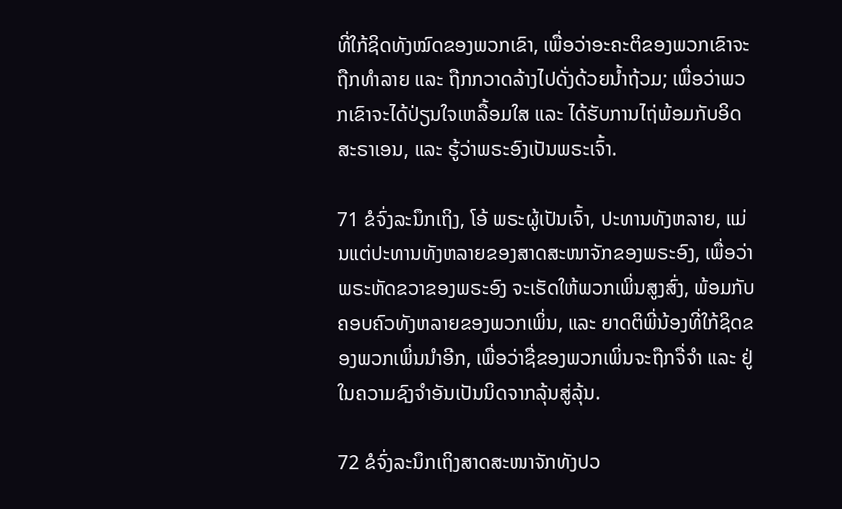ທີ່ໃກ້ຊິດທັງໝົດຂອງພວກເຂົາ, ເພື່ອວ່າອະຄະຕິຂອງພວກເຂົາຈະຖືກທຳລາຍ ແລະ ຖືກກວາດລ້າງໄປດັ່ງດ້ວຍນ້ຳຖ້ວມ; ເພື່ອວ່າພວກເຂົາຈະໄດ້ປ່ຽນໃຈເຫລື້ອມໃສ ແລະ ໄດ້ຮັບການໄຖ່ພ້ອມກັບອິດສະຣາເອນ, ແລະ ຮູ້ວ່າພຣະອົງເປັນພຣະເຈົ້າ.

71 ຂໍຈົ່ງລະນຶກເຖິງ, ໂອ້ ພຣະຜູ້ເປັນເຈົ້າ, ປະທານທັງຫລາຍ, ແມ່ນແຕ່ປະທານທັງຫລາຍຂອງສາດສະໜາຈັກຂອງພຣະອົງ, ເພື່ອວ່າພຣະຫັດຂວາຂອງພຣະອົງ ຈະເຮັດໃຫ້ພວກເພິ່ນສູງສົ່ງ, ພ້ອມກັບຄອບຄົວທັງຫລາຍຂອງພວກເພິ່ນ, ແລະ ຍາດຕິພີ່ນ້ອງທີ່ໃກ້ຊິດຂອງພວກເພິ່ນນຳອີກ, ເພື່ອວ່າຊື່ຂອງພວກເພິ່ນຈະຖືກຈື່ຈຳ ແລະ ຢູ່ໃນຄວາມຊົງຈຳອັນເປັນນິດຈາກລຸ້ນສູ່ລຸ້ນ.

72 ຂໍຈົ່ງລະນຶກເຖິງສາດສະໜາຈັກທັງປວ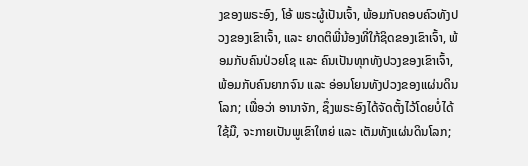ງຂອງພຣະອົງ, ໂອ້ ພຣະຜູ້ເປັນເຈົ້າ, ພ້ອມກັບຄອບຄົວທັງປວງຂອງເຂົາເຈົ້າ, ແລະ ຍາດຕິພີ່ນ້ອງທີ່ໃກ້ຊິດຂອງເຂົາເຈົ້າ, ພ້ອມກັບຄົນປ່ວຍໂຊ ແລະ ຄົນເປັນທຸກທັງປວງຂອງເຂົາເຈົ້າ, ພ້ອມກັບຄົນຍາກຈົນ ແລະ ອ່ອນໂຍນທັງປວງຂອງແຜ່ນດິນໂລກ; ເພື່ອວ່າ ອານາຈັກ, ຊຶ່ງພຣະອົງໄດ້ຈັດຕັ້ງໄວ້ໂດຍບໍ່ໄດ້ໃຊ້ມື, ຈະກາຍເປັນພູເຂົາໃຫຍ່ ແລະ ເຕັມທັງແຜ່ນດິນໂລກ;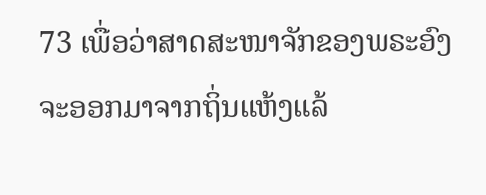73 ເພື່ອວ່າສາດສະໜາຈັກຂອງພຣະອົງ ຈະອອກມາຈາກຖິ່ນແຫ້ງແລ້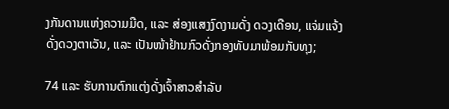ງກັນດານແຫ່ງຄວາມມືດ, ແລະ ສ່ອງແສງງົດງາມດັ່ງ ດວງເດືອນ, ແຈ່ມແຈ້ງດັ່ງດວງຕາເວັນ, ແລະ ເປັນໜ້າຢ້ານກົວດັ່ງກອງທັບມາພ້ອມກັບທຸງ;

74 ແລະ ຮັບການຕົກແຕ່ງດັ່ງເຈົ້າສາວສຳລັບ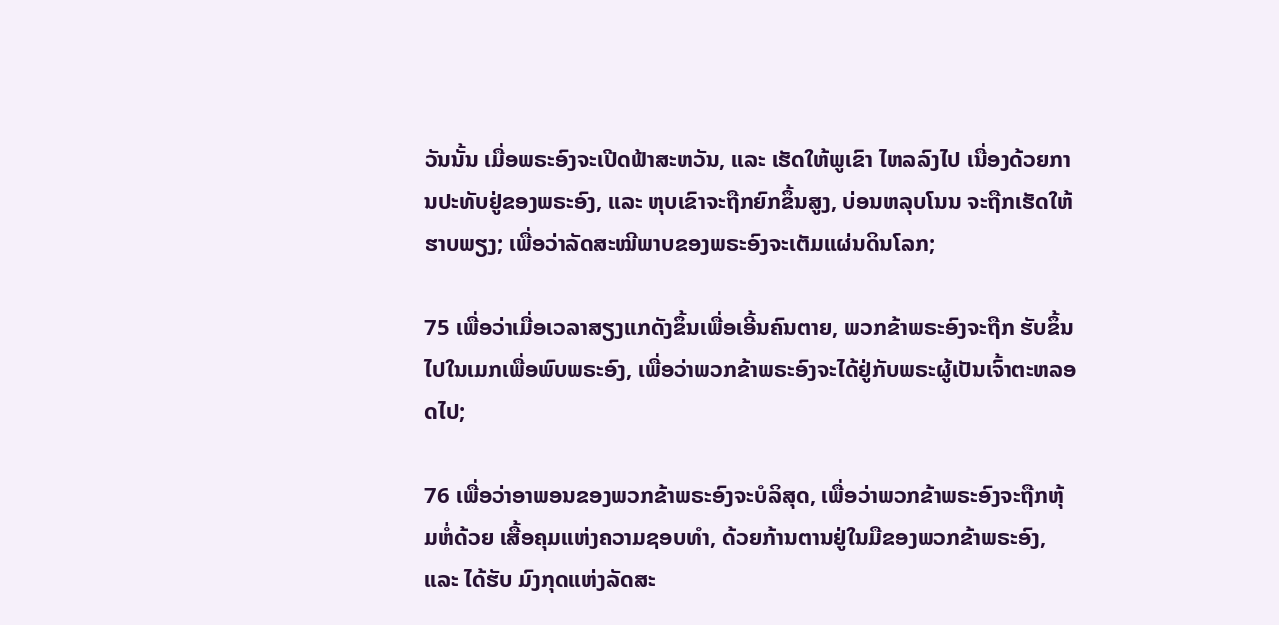ວັນນັ້ນ ເມື່ອພຣະອົງຈະເປີດຟ້າສະຫວັນ, ແລະ ເຮັດໃຫ້ພູເຂົາ ໄຫລລົງໄປ ເນື່ອງດ້ວຍການປະທັບຢູ່ຂອງພຣະອົງ, ແລະ ຫຸບເຂົາຈະຖືກຍົກຂຶ້ນສູງ, ບ່ອນຫລຸບໂນນ ຈະຖືກເຮັດໃຫ້ຮາບພຽງ; ເພື່ອວ່າລັດສະໝີພາບຂອງພຣະອົງຈະເຕັມແຜ່ນດິນໂລກ;

75 ເພື່ອວ່າເມື່ອເວລາສຽງແກດັງຂຶ້ນເພື່ອເອີ້ນຄົນຕາຍ, ພວກຂ້າພຣະອົງຈະຖືກ ຮັບຂຶ້ນໄປໃນເມກເພື່ອພົບພຣະອົງ, ເພື່ອວ່າພວກຂ້າພຣະອົງຈະໄດ້ຢູ່ກັບພຣະຜູ້ເປັນເຈົ້າຕະຫລອດໄປ;

76 ເພື່ອວ່າອາພອນຂອງພວກຂ້າພຣະອົງຈະບໍລິສຸດ, ເພື່ອວ່າພວກຂ້າພຣະອົງຈະຖືກຫຸ້ມຫໍ່ດ້ວຍ ເສື້ອຄຸມແຫ່ງຄວາມຊອບທຳ, ດ້ວຍກ້ານຕານຢູ່ໃນມືຂອງພວກຂ້າພຣະອົງ, ແລະ ໄດ້ຮັບ ມົງກຸດແຫ່ງລັດສະ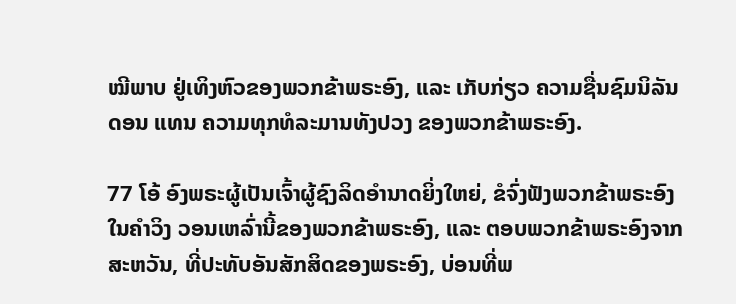ໝີພາບ ຢູ່ເທິງຫົວຂອງພວກຂ້າພຣະອົງ, ແລະ ເກັບກ່ຽວ ຄວາມຊື່ນຊົມນິລັນດອນ ແທນ ຄວາມທຸກທໍລະມານທັງປວງ ຂອງພວກຂ້າພຣະອົງ.

77 ໂອ້ ອົງພຣະຜູ້ເປັນເຈົ້າຜູ້ຊົງລິດອຳນາດຍິ່ງໃຫຍ່, ຂໍຈົ່ງຟັງພວກຂ້າພຣະອົງໃນຄຳວິງ ວອນເຫລົ່ານີ້ຂອງພວກຂ້າພຣະອົງ, ແລະ ຕອບພວກຂ້າພຣະອົງຈາກສະຫວັນ, ທີ່ປະທັບອັນສັກສິດຂອງພຣະອົງ, ບ່ອນທີ່ພ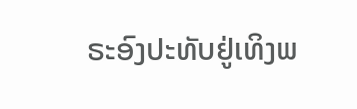ຣະອົງປະທັບຢູ່ເທິງພ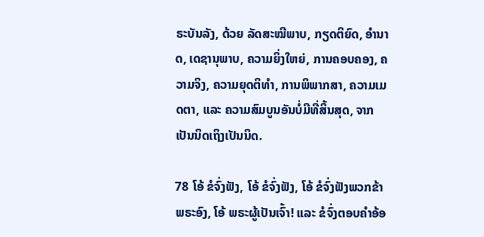ຣະບັນລັງ, ດ້ວຍ ລັດສະໝີພາບ, ກຽດຕິຍົດ, ອຳນາດ, ເດຊານຸພາບ, ຄວາມຍິ່ງໃຫຍ່, ການຄອບຄອງ, ຄວາມຈິງ, ຄວາມຍຸດຕິທຳ, ການພິພາກສາ, ຄວາມເມດຕາ, ແລະ ຄວາມສົມບູນອັນບໍ່ມີທີ່ສິ້ນສຸດ, ຈາກເປັນນິດເຖິງເປັນນິດ.

78 ໂອ້ ຂໍຈົ່ງຟັງ, ໂອ້ ຂໍຈົ່ງຟັງ, ໂອ້ ຂໍຈົ່ງຟັງພວກຂ້າພຣະອົງ, ໂອ້ ພຣະຜູ້ເປັນເຈົ້າ! ແລະ ຂໍຈົ່ງຕອບຄຳອ້ອ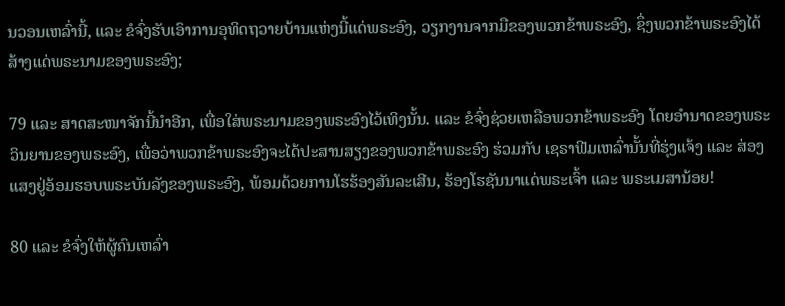ນວອນເຫລົ່ານີ້, ແລະ ຂໍຈົ່ງຮັບເອົາການອຸທິດຖວາຍບ້ານແຫ່ງນີ້ແດ່ພຣະອົງ, ວຽກງານຈາກມືຂອງພວກຂ້າພຣະອົງ, ຊຶ່ງພວກຂ້າພຣະອົງໄດ້ສ້າງແດ່ພຣະນາມຂອງພຣະອົງ;

79 ແລະ ສາດສະໜາຈັກນີ້ນຳອີກ, ເພື່ອໃສ່ພຣະນາມຂອງພຣະອົງໄວ້ເທິງນັ້ນ. ແລະ ຂໍຈົ່ງຊ່ວຍເຫລືອພວກຂ້າພຣະອົງ ໂດຍອຳນາດຂອງພຣະວິນຍານຂອງພຣະອົງ, ເພື່ອວ່າພວກຂ້າພຣະອົງຈະໄດ້ປະສານສຽງຂອງພວກຂ້າພຣະອົງ ຮ່ວມກັບ ເຊຣາຟີມເຫລົ່ານັ້ນທີ່ຮຸ່ງແຈ້ງ ແລະ ສ່ອງແສງຢູ່ອ້ອມຮອບພຣະບັນລັງຂອງພຣະອົງ, ພ້ອມດ້ວຍການໂຮຮ້ອງສັນລະເສີນ, ຮ້ອງໂຮຊັນນາແດ່ພຣະເຈົ້າ ແລະ ພຣະເມສານ້ອຍ!

80 ແລະ ຂໍຈົ່ງໃຫ້ຜູ້ຄົນເຫລົ່າ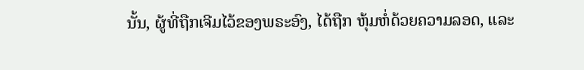ນັ້ນ, ຜູ້ທີ່ຖືກເຈີມໄວ້ຂອງພຣະອົງ, ໄດ້ຖືກ ຫຸ້ມຫໍ່ດ້ວຍຄວາມລອດ, ແລະ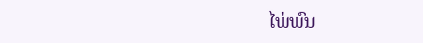ໄພ່ພົນ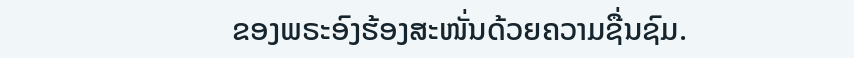ຂອງພຣະອົງຮ້ອງສະໜັ່ນດ້ວຍຄວາມຊື່ນຊົມ.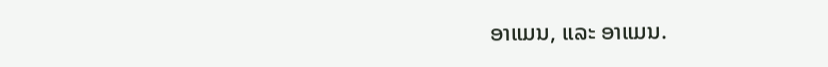ອາແມນ, ແລະ ອາແມນ.